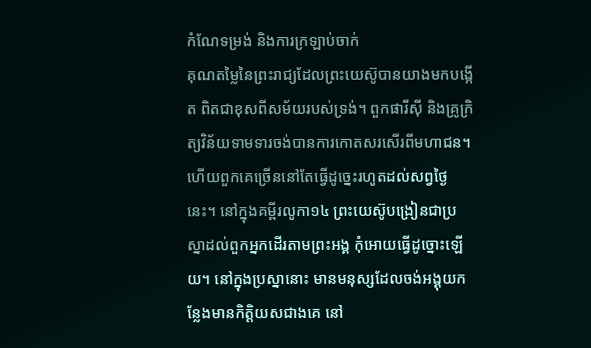កំណែទម្រង់ និងការក្រឡាប់ចាក់
គុណតម្លៃនៃព្រះរាជ្យដែលព្រះយេស៊ូបានយាងមកបង្កើត ពិតជាខុសពីសម័យរបស់ទ្រង់។ ពួកផារីស៊ី និងគ្រូក្រិត្យវិន័យទាមទារចង់បានការកោតសរសើរពីមហាជន។ ហើយពួកគេច្រើននៅតែធ្វើដូច្នេះរហូតដល់សព្វថ្ងៃនេះ។ នៅក្នុងគម្ពីរលូកា១៤ ព្រះយេស៊ូបង្រៀនជាប្រស្នាដល់ពួកអ្នកដើរតាមព្រះអង្គ កុំអោយធ្វើដូច្នោះឡើយ។ នៅក្នុងប្រស្នានោះ មានមនុស្សដែលចង់អង្គុយកន្លែងមានកិត្តិយសជាងគេ នៅ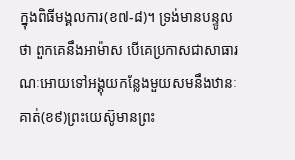ក្នុងពិធីមង្គលការ(ខ៧-៨)។ ទ្រង់មានបន្ទូលថា ពួកគេនឹងអាម៉ាស បើគេប្រកាសជាសាធារណៈអោយទៅអង្គុយកន្លែងមួយសមនឹងឋានៈគាត់(ខ៩)ព្រះយេស៊ូមានព្រះ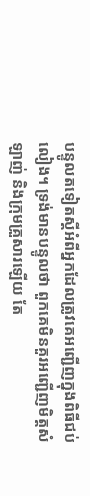បន្ទូលតទៀតស្តីអំពីអ្នកដែលត្រូវគេអញ្ជើញក្នុងពិធីជប់លៀង។ ទ្រង់មានបន្ទូលថា ពួកគេមិនគួរអញ្ជើញមិត្តសំឡាញ់ និងក្រុមគ្រួសារឡើយ តែ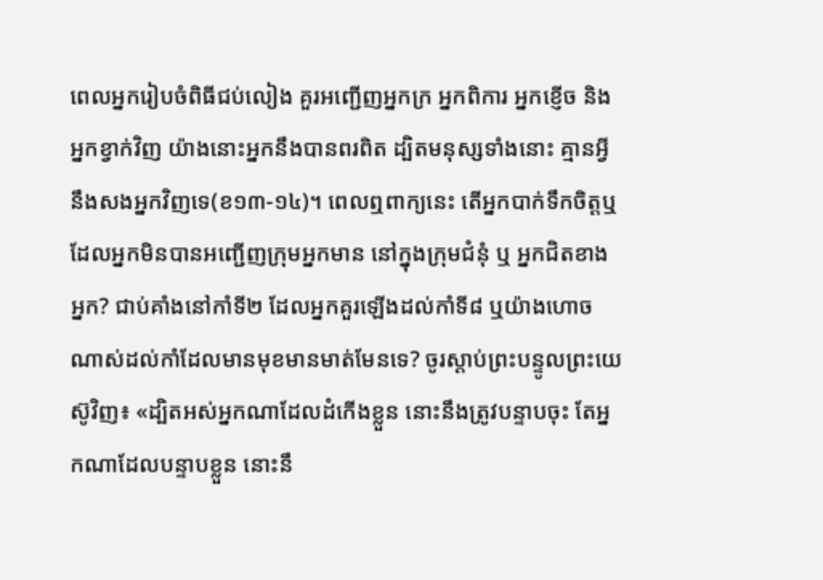ពេលអ្នករៀបចំពិធីជប់លៀង គួរអញ្ជើញអ្នកក្រ អ្នកពិការ អ្នកខ្ញើច និងអ្នកខ្វាក់វិញ យ៉ាងនោះអ្នកនឹងបានពរពិត ដ្បិតមនុស្សទាំងនោះ គ្មានអ្វីនឹងសងអ្នកវិញទេ(ខ១៣-១៤)។ ពេលឮពាក្យនេះ តើអ្នកបាក់ទឹកចិត្តឬ ដែលអ្នកមិនបានអញ្ជើញក្រុមអ្នកមាន នៅក្នុងក្រុមជំនុំ ឬ អ្នកជិតខាងអ្នក? ជាប់គាំងនៅកាំទី២ ដែលអ្នកគួរឡើងដល់កាំទី៨ ឬយ៉ាងហោចណាស់ដល់កាំដែលមានមុខមានមាត់មែនទេ? ចូរស្តាប់ព្រះបន្ទូលព្រះយេស៊ូវិញ៖ «ដ្បិតអស់អ្នកណាដែលដំកើងខ្លួន នោះនឹងត្រូវបន្ទាបចុះ តែអ្នកណាដែលបន្ទាបខ្លួន នោះនឹ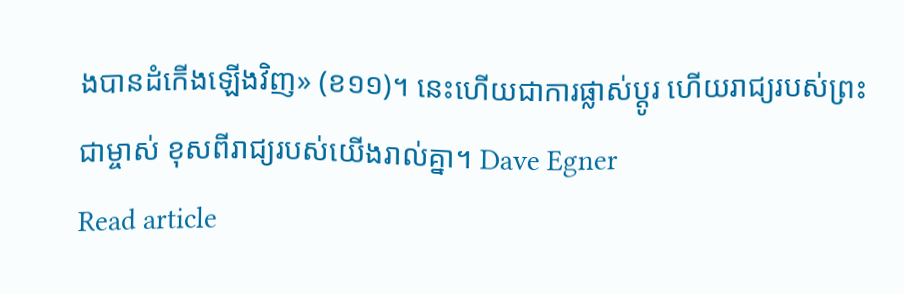ងបានដំកើងឡើងវិញ» (ខ១១)។ នេះហើយជាការផ្លាស់ប្តូរ ហើយរាជ្យរបស់ព្រះជាម្ចាស់ ខុសពីរាជ្យរបស់យើងរាល់គ្នា។ Dave Egner
Read article